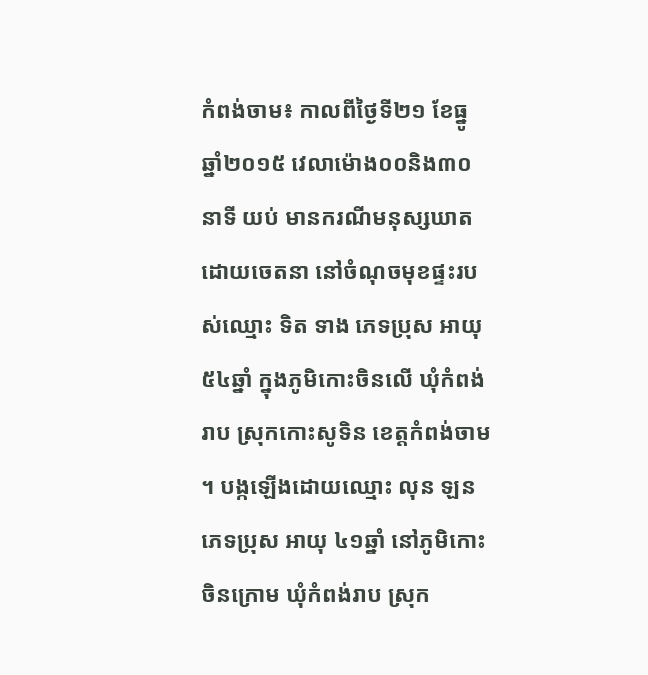កំពង់ចាម៖ កាលពីថ្ងៃទី២១ ខែធ្នូ ឆ្នាំ២០១៥ វេលាម៉ោង០០និង៣០នាទី យប់ មានករណីមនុស្សឃាតដោយចេតនា នៅចំណុចមុខផ្ទះរបស់ឈ្មោះ ទិត ទាង ភេទប្រុស អាយុ ៥៤ឆ្នាំ ក្នុងភូមិកោះចិនលើ ឃុំកំពង់រាប ស្រុកកោះសូទិន ខេត្តកំពង់ចាម ។ បង្កឡើងដោយឈ្មោះ លុន ឡន ភេទប្រុស អាយុ ៤១ឆ្នាំ នៅភូមិកោះចិនក្រោម ឃុំកំពង់រាប ស្រុក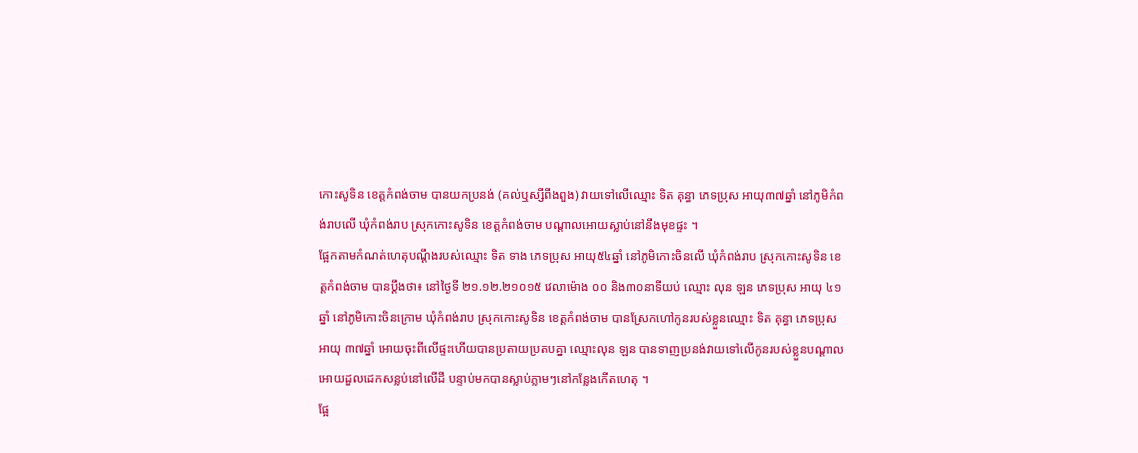កោះសូទិន ខេត្តកំពង់ចាម បានយកប្រនង់ (គល់ឬស្សីពីងពួង) វាយទៅលើឈ្មោះ ទិត គុន្ធា ភេទប្រុស អាយុ៣៧ឆ្នាំ នៅភូមិកំពង់រាបលើ ឃុំកំពង់រាប ស្រុកកោះសូទិន ខេត្តកំពង់ចាម បណ្តាលអោយស្លាប់នៅនឹងមុខផ្ទះ ។
ផ្អែកតាមកំណត់ហេតុបណ្តឹងរបស់ឈ្មោះ ទិត ទាង ភេទប្រុស អាយុ៥៤ឆ្នាំ នៅភូមិកោះចិនលើ ឃុំកំពង់រាប ស្រុកកោះសូទិន ខេត្តកំពង់ចាម បានប្តឹងថា៖ នៅថ្ងៃទី ២១.១២.២១០១៥ វេលាម៉ោង ០០ និង៣០នាទីយប់ ឈ្មោះ លុន ឡន ភេទប្រុស អាយុ ៤១ឆ្នាំ នៅភូមិកោះចិនក្រោម ឃុំកំពង់រាប ស្រុកកោះសូទិន ខេត្តកំពង់ចាម បានស្រែកហៅកូនរបស់ខ្លួនឈ្មោះ ទិត គុន្ធា ភេទប្រុស អាយុ ៣៧ឆ្នាំ អោយចុះពីលើផ្ទះហើយបានប្រតាយប្រតបគ្នា ឈ្មោះលុន ឡន បានទាញប្រនង់វាយទៅលើកូនរបស់ខ្លួនបណ្តាលអោយដួលដេកសន្លប់នៅលើដី បន្ទាប់មកបានស្លាប់ភ្លាមៗនៅកន្លែងកើតហេតុ ។
ផ្អែ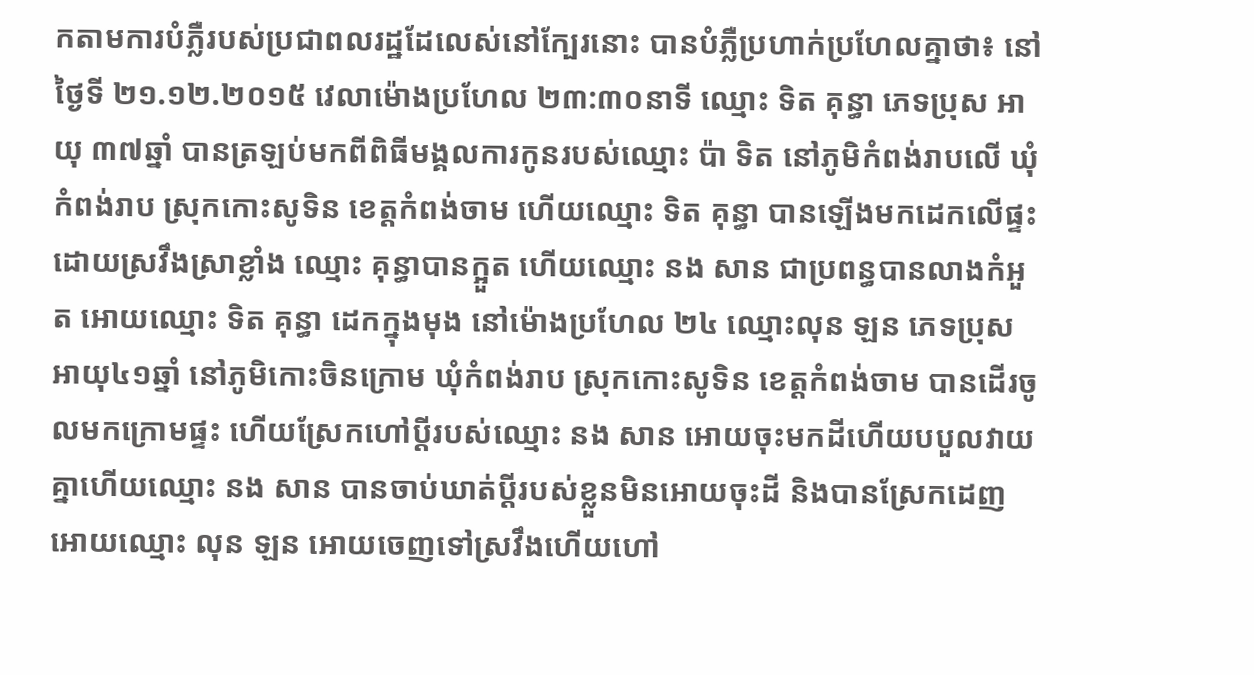កតាមការបំភ្លឺរបស់ប្រជាពលរដ្ឋដែលេស់នៅក្បែរនោះ បានបំភ្លឺប្រហាក់ប្រហែលគ្នាថា៖ នៅថ្ងៃទី ២១.១២.២០១៥ វេលាម៉ោងប្រហែល ២៣:៣០នាទី ឈ្មោះ ទិត គុន្ធា ភេទប្រុស អាយុ ៣៧ឆ្នាំ បានត្រឡប់មកពីពិធីមង្គលការកូនរបស់ឈ្មោះ ប៉ា ទិត នៅភូមិកំពង់រាបលើ ឃុំកំពង់រាប ស្រុកកោះសូទិន ខេត្តកំពង់ចាម ហើយឈ្មោះ ទិត គុន្ធា បានឡើងមកដេកលើផ្ទះដោយស្រវឹងស្រាខ្លាំង ឈ្មោះ គុន្ធាបានក្អួត ហើយឈ្មោះ នង សាន ជាប្រពន្ធបានលាងកំអួត អោយឈ្មោះ ទិត គុន្ធា ដេកក្នុងមុង នៅម៉ោងប្រហែល ២៤ ឈ្មោះលុន ឡន ភេទប្រុស អាយុ៤១ឆ្នាំ នៅភូមិកោះចិនក្រោម ឃុំកំពង់រាប ស្រុកកោះសូទិន ខេត្តកំពង់ចាម បានដើរចូលមកក្រោមផ្ទះ ហើយស្រែកហៅប្តីរបស់ឈ្មោះ នង សាន អោយចុះមកដីហើយបបួលវាយគ្នាហើយឈ្មោះ នង សាន បានចាប់ឃាត់ប្តីរបស់ខ្លួនមិនអោយចុះដី និងបានស្រែកដេញអោយឈ្មោះ លុន ឡន អោយចេញទៅស្រវឹងហើយហៅ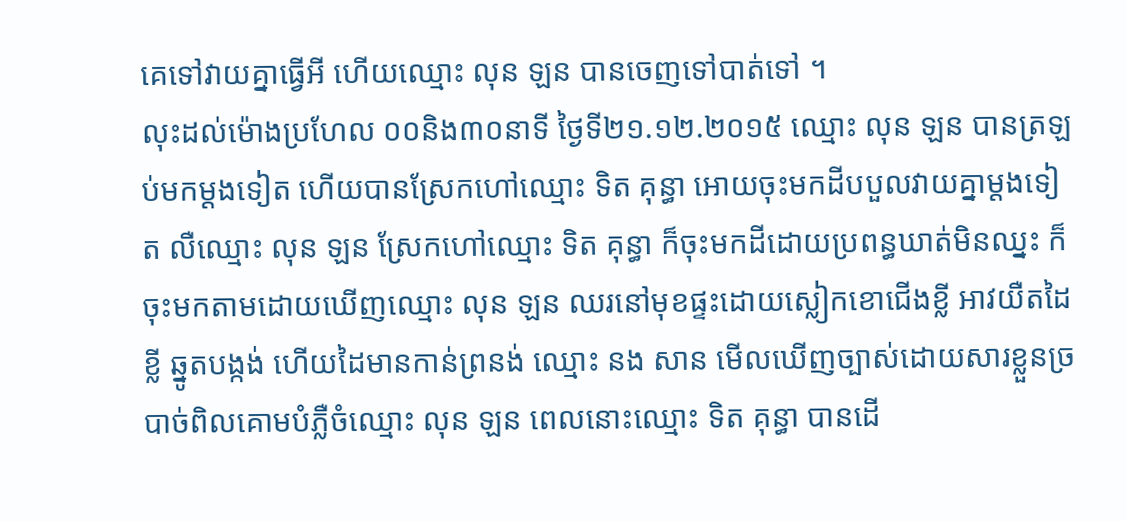គេទៅវាយគ្នាធ្វើអី ហើយឈ្មោះ លុន ឡន បានចេញទៅបាត់ទៅ ។
លុះដល់ម៉ោងប្រហែល ០០និង៣០នាទី ថ្ងៃទី២១.១២.២០១៥ ឈ្មោះ លុន ឡន បានត្រឡប់មកម្តងទៀត ហើយបានស្រែកហៅឈ្មោះ ទិត គុន្ធា អោយចុះមកដីបបួលវាយគ្នាម្តងទៀត លឺឈ្មោះ លុន ឡន ស្រែកហៅឈ្មោះ ទិត គុន្ធា ក៏ចុះមកដីដោយប្រពន្ធឃាត់មិនឈ្នះ ក៏ចុះមកតាមដោយឃើញឈ្មោះ លុន ឡន ឈរនៅមុខផ្ទះដោយស្លៀកខោជើងខ្លី អាវយឺតដៃខ្លី ឆ្នូតបង្កង់ ហើយដៃមានកាន់ព្រនង់ ឈ្មោះ នង សាន មើលឃើញច្បាស់ដោយសារខ្លួនច្របាច់ពិលគោមបំភ្លឺចំឈ្មោះ លុន ឡន ពេលនោះឈ្មោះ ទិត គុន្ធា បានដើ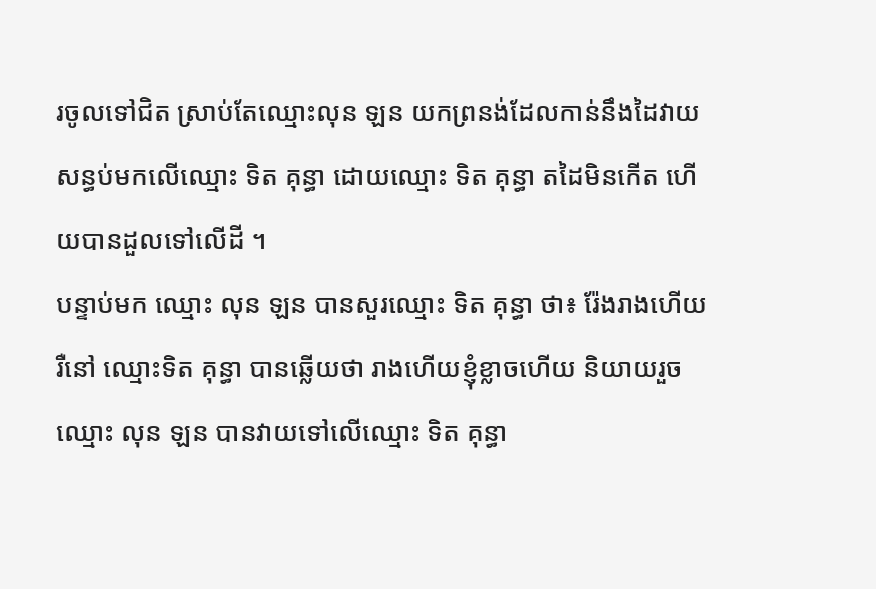រចូលទៅជិត ស្រាប់តែឈ្មោះលុន ឡន យកព្រនង់ដែលកាន់នឹងដៃវាយសន្ធប់មកលើឈ្មោះ ទិត គុន្ធា ដោយឈ្មោះ ទិត គុន្ធា តដៃមិនកើត ហើយបានដួលទៅលើដី ។
បន្ទាប់មក ឈ្មោះ លុន ឡន បានសួរឈ្មោះ ទិត គុន្ធា ថា៖ រ៉ែងរាងហើយរឺនៅ ឈ្មោះទិត គុន្ធា បានឆ្លើយថា រាងហើយខ្ញុំខ្លាចហើយ និយាយរួចឈ្មោះ លុន ឡន បានវាយទៅលើឈ្មោះ ទិត គុន្ធា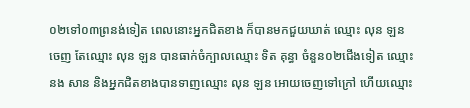០២ទៅ០៣ព្រនង់ទៀត ពេលនោះអ្នកជិតខាង ក៏បានមកជួយឃាត់ ឈ្មោះ លុន ឡន ចេញ តែឈ្មោះ លុន ឡន បានធាក់ចំក្បាលឈ្មោះ ទិត គុន្ធា ចំនួន០២ជើងទៀត ឈ្មោះ នង សាន និងអ្នកជិតខាងបានទាញឈ្មោះ លុន ឡន អោយចេញទៅក្រៅ ហើយឈ្មោះ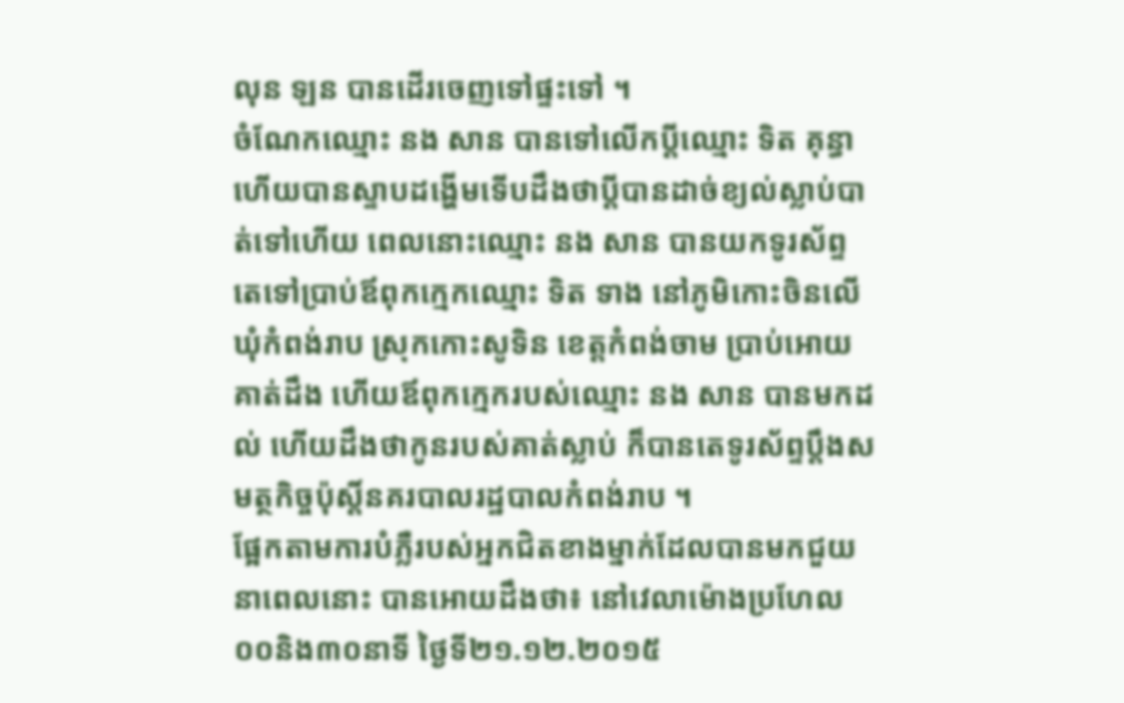លុន ឡន បានដើរចេញទៅផ្ទះទៅ ។
ចំណែកឈ្មោះ នង សាន បានទៅលើកប្តីឈ្មោះ ទិត គុន្ធា ហើយបានស្ទាបដង្ហើមទើបដឹងថាប្តីបានដាច់ខ្យល់ស្លាប់បាត់ទៅហើយ ពេលនោះឈ្មោះ នង សាន បានយកទូរស័ព្ទតេទៅប្រាប់ឪពុកក្មេកឈ្មោះ ទិត ទាង នៅភូមិកោះចិនលើ ឃុំកំពង់រាប ស្រុកកោះសូទិន ខេត្តកំពង់ចាម ប្រាប់អោយគាត់ដឹង ហើយឪពុកក្មេករបស់ឈ្មោះ នង សាន បានមកដល់ ហើយដឹងថាកូនរបស់គាត់ស្លាប់ ក៏បានតេទូរស័ព្ទប្តឹងសមត្ថកិច្ចប៉ុស្តិ៍នគរបាលរដ្ឋបាលកំពង់រាប ។
ផ្អែកតាមការបំភ្លឺរបស់អ្នកជិតខាងម្នាក់ដែលបានមកជួយនាពេលនោះ បានអោយដឹងថា៖ នៅវេលាម៉ោងប្រហែល០០និង៣០នាទី ថ្ងៃទី២១.១២.២០១៥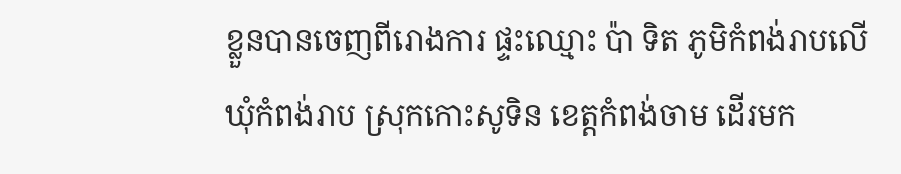ខ្លួនបានចេញពីរោងការ ផ្ទះឈ្មោះ ប៉ា ទិត ភូមិកំពង់រាបលើ ឃុំកំពង់រាប ស្រុកកោះសូទិន ខេត្តកំពង់ចាម ដើរមក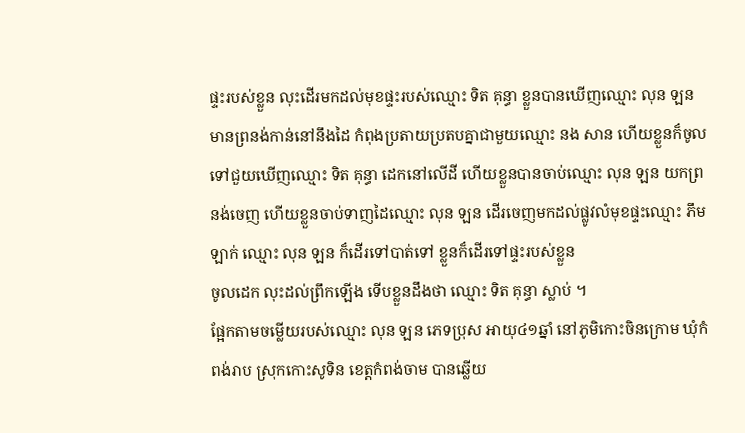ផ្ទះរបស់ខ្លួន លុះដើរមកដល់មុខផ្ទះរបស់ឈ្មោះ ទិត គុន្ធា ខ្លួនបានឃើញឈ្មោះ លុន ឡន មានព្រនង់កាន់នៅនឹងដៃ កំពុងប្រតាយប្រតបគ្នាជាមួយឈ្មោះ នង សាន ហើយខ្លួនក៏ចូលទៅជួយឃើញឈ្មោះ ទិត គុន្ធា ដេកនៅលើដី ហើយខ្លួនបានចាប់ឈ្មោះ លុន ឡន យកព្រនង់ចេញ ហើយខ្លួនចាប់ទាញដៃឈ្មោះ លុន ឡន ដើរចេញមកដល់ផ្លូវលំមុខផ្ទះឈ្មោះ ភឹម ឡាក់ ឈ្មោះ លុន ឡន ក៏ដើរទៅបាត់ទៅ ខ្លួនក៏ដើរទៅផ្ទះរបស់ខ្លួន
ចូលដេក លុះដល់ព្រឹកឡើង ទើបខ្លួនដឹងថា ឈ្មោះ ទិត គុន្ធា ស្លាប់ ។
ផ្អែកតាមចម្លើយរបស់ឈ្មោះ លុន ឡន ភេទប្រុស អាយុ៤១ឆ្នាំ នៅភូមិកោះចិនក្រោម ឃុំកំពង់រាប ស្រុកកោះសូទិន ខេត្តកំពង់ចាម បានឆ្លើយ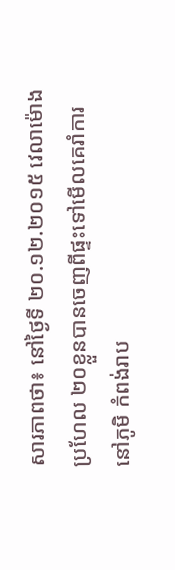សារភាពថា៖ នៅថ្ងៃទី ២០.១២.២០១៥ វេលាម៉ោងប្រហែល ២០ខ្លួនបានចេញពីផ្ទះទៅមើលគេរាំការ នៅភូមិ កំពង់រាប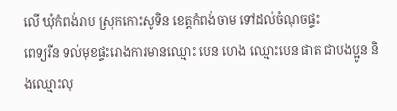លើ ឃុំកំពង់រាប ស្រុកកោះសូទិន ខេត្តកំពង់ចាម ទៅដល់ចំណុចផ្ទះ
ពេទ្យរីន ទល់មុខផ្ទះរោងការមានឈ្មោះ បេន ហេង ឈ្មោះបេន ផាត ជាបងប្អូន និងឈ្មោះលុ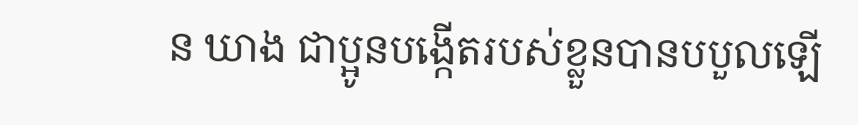ន ឃាង ជាប្អូនបង្កើតរបស់ខ្លួនបានបបួលឡើ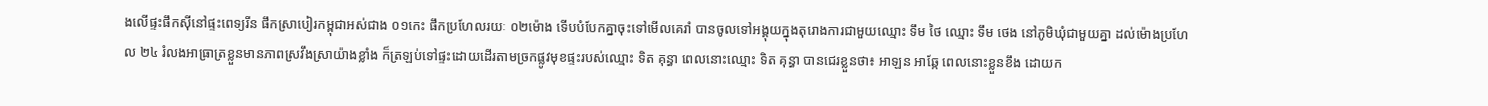ងលើផ្ទះផឹកស៊ីនៅផ្ទះពេទ្យរីន ផឹកស្រាបៀរកម្ពុជាអស់ជាង ០១កេះ ផឹកប្រហែលរយៈ ០២ម៉ោង ទើបបំបែកគ្នាចុះទៅមើលគេរាំ បានចូលទៅអង្គុយក្នុងតុរោងការជាមួយឈ្មោះ ទឹម ថៃ ឈ្មោះ ទឹម ថេង នៅភូមិឃុំជាមួយគ្នា ដល់ម៉ោងប្រហែល ២៤ រំលងអាធ្រាត្រខ្លួនមានភាពស្រវឹងស្រាយ៉ាងខ្លាំង ក៏ត្រឡប់ទៅផ្ទះដោយដើរតាមច្រកផ្លូវមុខផ្ទះរបស់ឈ្មោះ ទិត គុន្ធា ពេលនោះឈ្មោះ ទិត គុន្ធា បានជេរខ្លួនថា៖ អាឡន អាឆ្កែ ពេលនោះខ្លួនខឹង ដោយក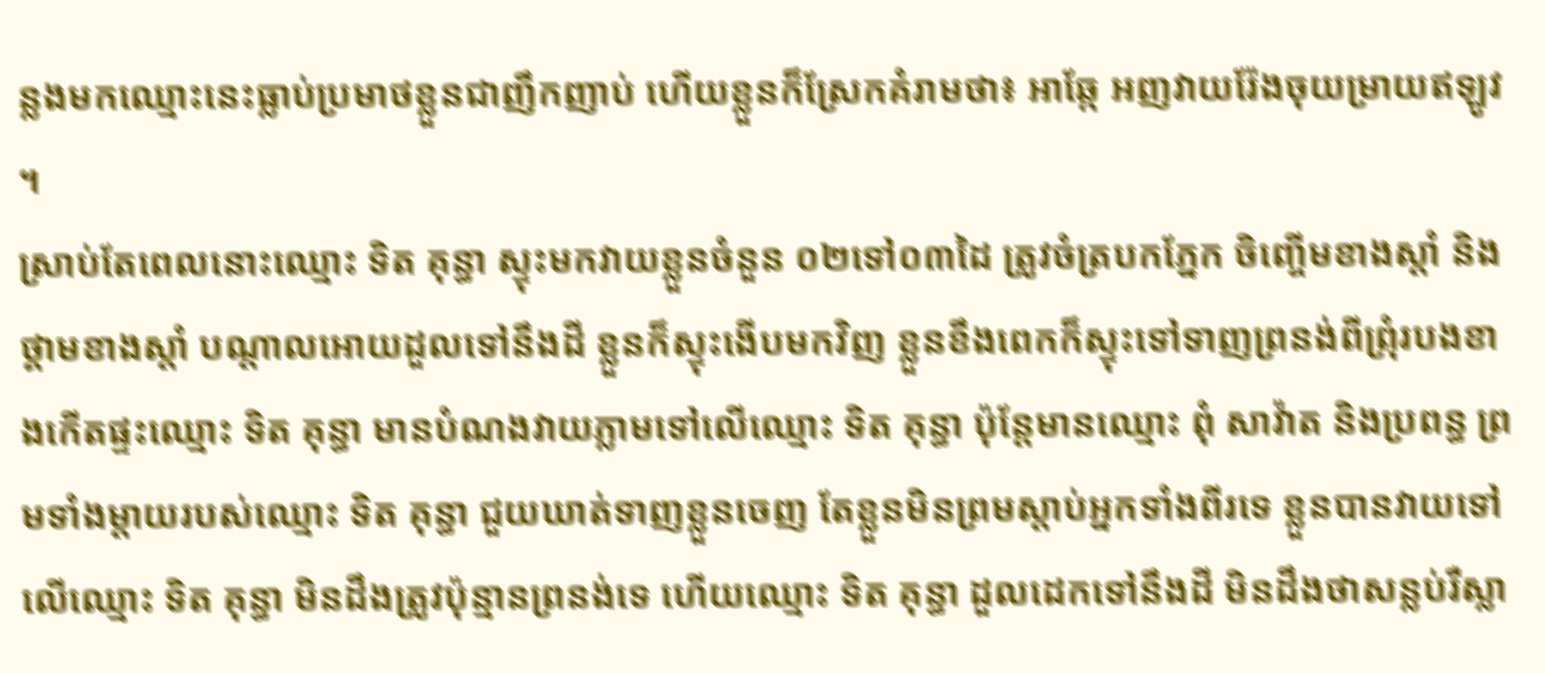ន្លងមកឈ្មោះនេះធ្លាប់ប្រមាថខ្លួនជាញឹកញាប់ ហើយខ្លួនក៏ស្រែកគំរាមថា៖ អាឆ្កែ អញវាយរ៉ែងចុយម្រាយឥឡូវ ។
ស្រាប់តែពេលនោះឈ្មោះ ទិត គុន្ធា ស្ទុះមកវាយខ្លួនចំនួន ០២ទៅ០៣ដៃ ត្រូវចំត្របកភ្នែក ចិញ្ចើមខាងស្តាំ និងថ្គាមខាងស្តាំ បណ្តាលអោយដួលទៅនឹងដី ខ្លួនក៏ស្ទុះងើបមកវិញ ខ្លួនខឹងពេកក៏ស្ទុះទៅទាញព្រនង់ពីព្រុំរបងខាងកើតផ្ទះឈ្មោះ ទិត គុន្ធា មានបំណងវាយភ្លាមទៅលើឈ្មោះ ទិត គុន្ធា ប៉ុន្តែមានឈ្មោះ ពុំ សាវ៉ាត និងប្រពន្ធ ព្រមទាំងម្តាយរបស់ឈ្មោះ ទិត គុន្ធា ជួយឃាត់ទាញខ្លួនចេញ តែខ្លួនមិនព្រមស្តាប់អ្នកទាំងពីរទេ ខ្លួនបានវាយទៅលើឈ្មោះ ទិត គុន្ធា មិនដឹងត្រូវប៉ុន្មានព្រនង់ទេ ហើយឈ្មោះ ទិត គុន្ធា ដួលដេកទៅនឹងដី មិនដឹងថាសន្លប់រឺស្លា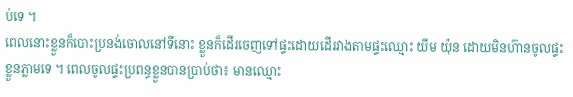ប់ទេ ។
ពេលនោះខ្លួនក៏បោះប្រនង់ចោលនៅទីនោះ ខ្លួនក៏ដើរចេញទៅផ្ទះដោយដើរវាងតាមផ្ទះឈ្មោះ យីម យ៉ុន ដោយមិនហ៊ានចូលផ្ទះខ្លួនភ្លាមទេ ។ ពេលចូលផ្ទះប្រពន្ធខ្លួនបានប្រាប់ថា៖ មានឈ្មោះ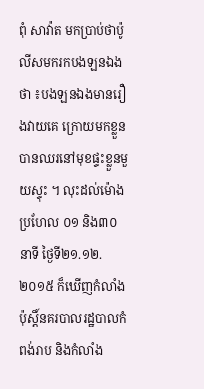ពុំ សាវ៉ាត មកប្រាប់ថាប៉ូលីសមករកបងឡនឯង ថា ៖បងឡនឯងមានរឿងវាយគេ ក្រោយមកខ្លួនបានឈរនៅមុខផ្ទះខ្លួនមួយស្ទុះ ។ លុះដល់ម៉ោងប្រហែល ០១ និង៣០នាទី ថ្ងៃទី២១.១២.២០១៥ ក៏ឃើញកំលាំងប៉ុស្តិ៍នគរបាលរដ្ឋបាលកំពង់រាប និងកំលាំង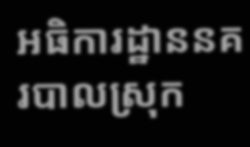អធិការដ្ឋាននគរបាលស្រុក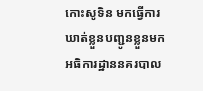កោះសូទិន មកធ្វើការឃាត់ខ្លួនបញ្ជូនខ្លួនមកអធិការដ្ឋាននគរបាល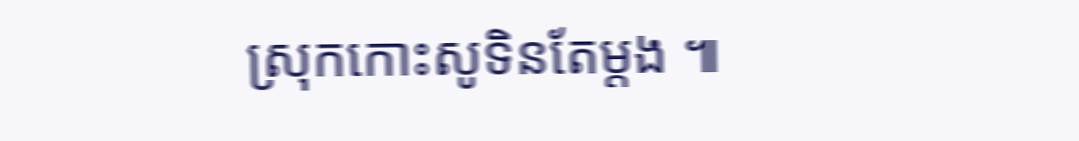ស្រុកកោះសូទិនតែម្តង ៕